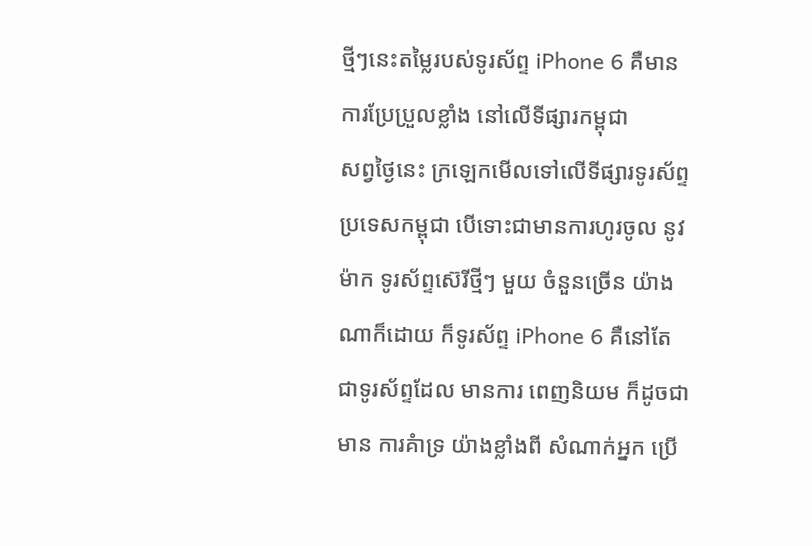ថ្មីៗនេះតម្លៃរបស់ទូរស័ព្ទ iPhone 6 គឺមាន ការប្រែប្រួលខ្លាំង នៅលើទីផ្សារកម្ពុជា
សព្វថ្ងៃនេះ ក្រឡេកមើលទៅលើទីផ្សារទូរស័ព្ទប្រទេសកម្ពុជា បើទោះជាមានការហូរចូល នូវម៉ាក ទូរស័ព្ទស៊េរីថ្មីៗ មួយ ចំនួនច្រើន យ៉ាងណាក៏ដោយ ក៏ទូរស័ព្ទ iPhone 6 គឺនៅតែ ជាទូរស័ព្ទដែល មានការ ពេញនិយម ក៏ដូចជាមាន ការគំាទ្រ យ៉ាងខ្លាំងពី សំណាក់អ្នក ប្រើ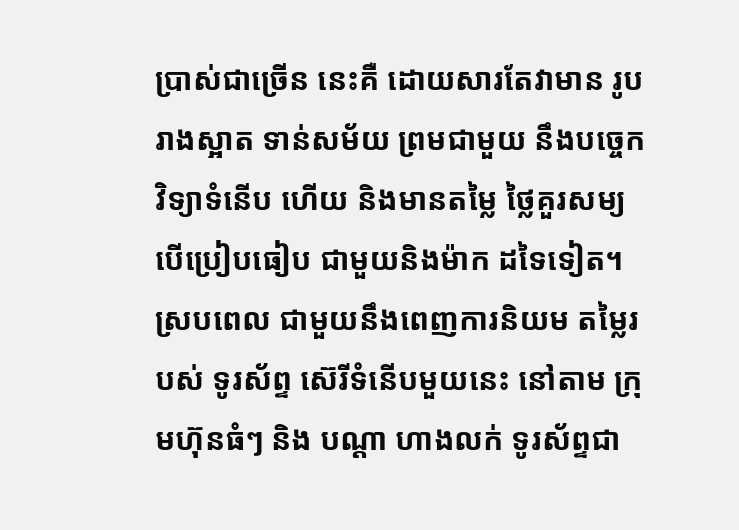ប្រាស់ជាច្រើន នេះគឺ ដោយសារតែវាមាន រូបរាងស្អាត ទាន់សម័យ ព្រមជាមួយ នឹងបច្ចេកវិទ្យាទំនើប ហើយ និងមានតម្លៃ ថ្លៃគួរសម្យ បើប្រៀបធៀប ជាមួយនិងម៉ាក ដទៃទៀត។ ស្របពេល ជាមួយនឹងពេញការនិយម តម្លៃរបស់ ទូរស័ព្ទ ស៊េរីទំនើបមួយនេះ នៅតាម ក្រុមហ៊ុនធំៗ និង បណ្តា ហាងលក់ ទូរស័ព្ទជា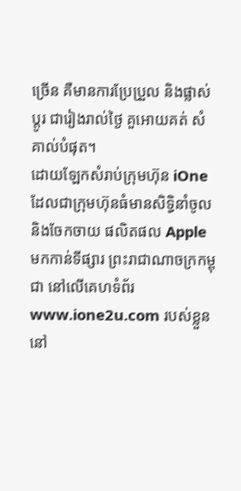ច្រើន គឺមានការប្រែប្រួល និងផ្លាស់ប្តូរ ជារៀងរាល់ថ្ងៃ គួអោយគត់ សំគាល់បំផុត។
ដោយឡែកសំរាប់ក្រុមហ៊ុន iOne ដែលជាក្រុមហ៊ុនធំមានសិទ្ធិនាំចូល និងចែកចាយ ផលិតផល Apple មកកាន់ទីផ្សារ ព្រះរាជាណាចក្រកម្ពុជា នៅលើគេហទំព័រ www.ione2u.com របស់ខ្លួន នៅ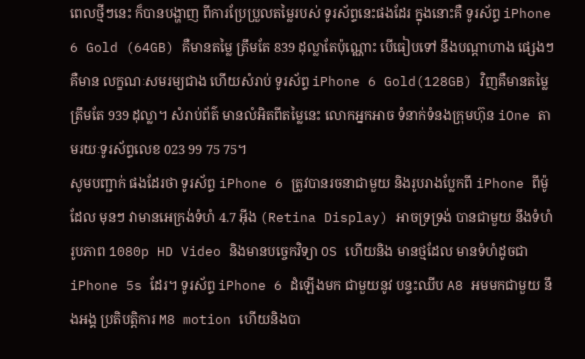ពេលថ្មីៗនេះ ក៏បានបង្ហាញ ពីការប្រែប្រួលតម្លៃរបស់ ទូរស័ព្ទនេះផងដែរ ក្នុងនោះគឺ ទូរស័ព្ទ iPhone 6 Gold (64GB) គឺមានតម្លៃ ត្រឹមតែ 839 ដុល្លាតែប៉ុណ្ណោះ បើធៀបទៅ នឹងបណ្តាហាង ផ្សេងៗគឺមាន លក្ខណៈសមរម្យជាង ហើយសំរាប់ ទូរស័ព្ទ iPhone 6 Gold(128GB) វិញគឺមានតម្លៃ ត្រឹមតែ 939 ដុល្លា។ សំរាប់ព័ត៌ មានលំអិតពីតម្លៃនេះ លោកអ្នកអាច ទំនាក់ទំនងក្រុមហ៊ុន iOne តាមរយៈទូរស័ព្ទលេខ 023 99 75 75។
សូមបញ្ជាក់ ផងដែរថា ទូរស័ព្ទ iPhone 6 ត្រូវបានរចនាជាមួយ និងរូបរាងប្លែកពី iPhone ពីម៉ូដែល មុនៗ វាមានអេក្រង់ទំហំ 4.7 អ៊ីង (Retina Display) អាចទ្រទ្រង់ បានជាមួយ នឹងទំហំរូបភាព 1080p HD Video និងមានបចេ្ចកវិទ្យា OS ហើយនិង មានថ្មដែល មានទំហំដូចជា iPhone 5s ដែរ។ ទូរស័ព្ទ iPhone 6 ដំឡើងមក ជាមួយនូវ បន្ទះឈីប A8 អមមកជាមួយ នឹងអង្គ ប្រតិបត្តិការ M8 motion ហើយនិងបា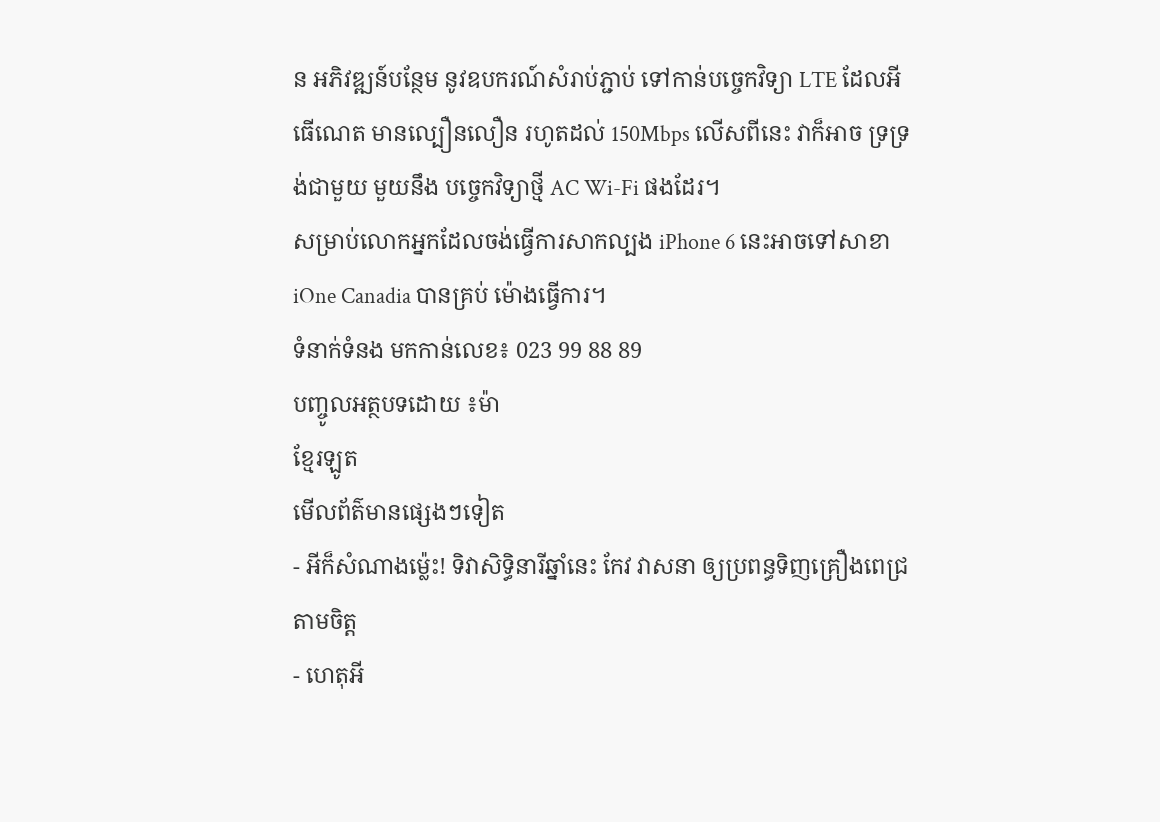ន អភិវឌ្ឍន៍បន្ថែម នូវឧបករណ៍សំរាប់ភ្ជាប់ ទៅកាន់បច្ចេកវិទ្យា LTE ដែលអីធើណេត មានល្បឿនលឿន រហូតដល់ 150Mbps លើសពីនេះ វាក៏អាច ទ្រទ្រង់ជាមួយ មួយនឹង បច្ចេកវិទ្យាថ្មី AC Wi-Fi ផងដែរ។
សម្រាប់លោកអ្នកដែលចង់ធ្វើការសាកល្បង iPhone 6 នេះអាចទៅសាខា iOne Canadia បានគ្រប់ ម៉ោងធ្វើការ។
ទំនាក់ទំនង មកកាន់លេខ៖ 023 99 88 89
បញ្ចូលអត្ថបទដោយ ៖ម៉ា
ខ្មែរឡូត
មើលព័ត៌មានផ្សេងៗទៀត
- អីក៏សំណាងម្ល៉េះ! ទិវាសិទ្ធិនារីឆ្នាំនេះ កែវ វាសនា ឲ្យប្រពន្ធទិញគ្រឿងពេជ្រតាមចិត្ត
- ហេតុអី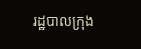រដ្ឋបាលក្រុង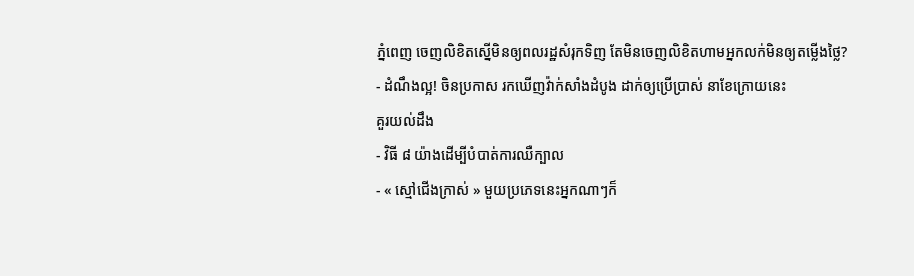ភ្នំពេញ ចេញលិខិតស្នើមិនឲ្យពលរដ្ឋសំរុកទិញ តែមិនចេញលិខិតហាមអ្នកលក់មិនឲ្យតម្លើងថ្លៃ?
- ដំណឹងល្អ! ចិនប្រកាស រកឃើញវ៉ាក់សាំងដំបូង ដាក់ឲ្យប្រើប្រាស់ នាខែក្រោយនេះ
គួរយល់ដឹង
- វិធី ៨ យ៉ាងដើម្បីបំបាត់ការឈឺក្បាល
- « ស្មៅជើងក្រាស់ » មួយប្រភេទនេះអ្នកណាៗក៏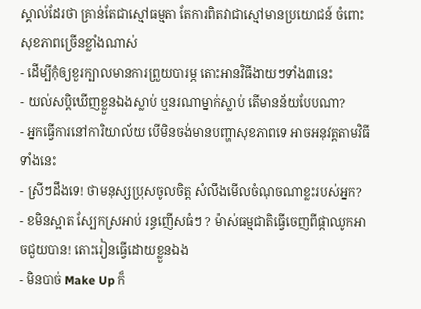ស្គាល់ដែរថា គ្រាន់តែជាស្មៅធម្មតា តែការពិតវាជាស្មៅមានប្រយោជន៍ ចំពោះសុខភាពច្រើនខ្លាំងណាស់
- ដើម្បីកុំឲ្យខួរក្បាលមានការព្រួយបារម្ភ តោះអានវិធីងាយៗទាំង៣នេះ
- យល់សប្តិឃើញខ្លួនឯងស្លាប់ ឬនរណាម្នាក់ស្លាប់ តើមានន័យបែបណា?
- អ្នកធ្វើការនៅការិយាល័យ បើមិនចង់មានបញ្ហាសុខភាពទេ អាចអនុវត្តតាមវិធីទាំងនេះ
- ស្រីៗដឹងទេ! ថាមនុស្សប្រុសចូលចិត្ត សំលឹងមើលចំណុចណាខ្លះរបស់អ្នក?
- ខមិនស្អាត ស្បែកស្រអាប់ រន្ធញើសធំៗ ? ម៉ាស់ធម្មជាតិធ្វើចេញពីផ្កាឈូកអាចជួយបាន! តោះរៀនធ្វើដោយខ្លួនឯង
- មិនបាច់ Make Up ក៏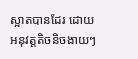ស្អាតបានដែរ ដោយអនុវត្តតិចនិចងាយៗ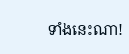ទាំងនេះណា!